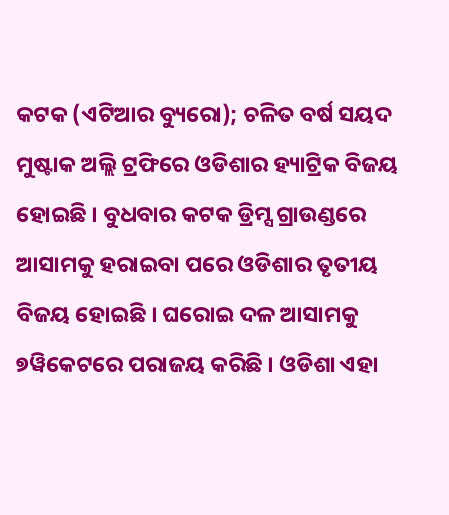କଟକ (ଏଟିଆର ବ୍ୟୁରୋ); ଚଳିତ ବର୍ଷ ସୟଦ ମୁଷ୍ଟାକ ଅଲ୍ଲି ଟ୍ରଫିରେ ଓଡିଶାର ହ୍ୟାଟ୍ରିକ ବିଜୟ ହୋଇଛି । ବୁଧବାର କଟକ ଡ୍ରିମ୍ସ ଗ୍ରାଉଣ୍ଡରେ ଆସାମକୁ ହରାଇବା ପରେ ଓଡିଶାର ତୃତୀୟ ବିଜୟ ହୋଇଛି । ଘରୋଇ ଦଳ ଆସାମକୁ ୭ୱିକେଟରେ ପରାଜୟ କରିଛି । ଓଡିଶା ଏହା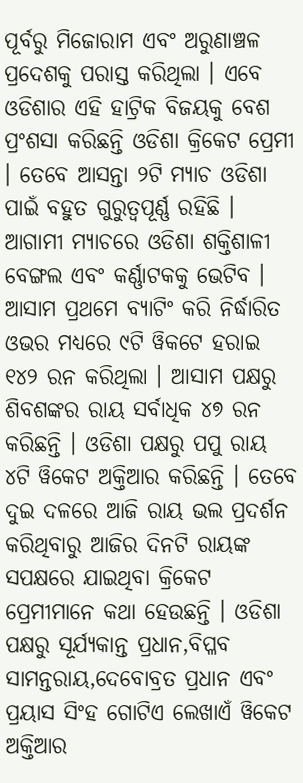ପୂର୍ବରୁ ମିଜୋରାମ ଏବଂ ଅରୁଣାଞ୍ଚଳ ପ୍ରଦେଶକୁ ପରାସ୍ତ କରିଥିଲା । ଏବେ ଓଡିଶାର ଏହି ହାଟ୍ରିକ ବିଜୟକୁ ବେଶ ପ୍ରଂଶସା କରିଛନ୍ତି ଓଡିଶା କ୍ରିକେଟ ପ୍ରେମୀ । ତେବେ ଆସନ୍ତା ୨ଟି ମ୍ୟାଚ ଓଡିଶା ପାଇଁ ବହୁତ ଗୁରୁତ୍ୱପୂର୍ଣ୍ଣ ରହିଛି । ଆଗାମୀ ମ୍ୟାଚରେ ଓଡିଶା ଶକ୍ତିଶାଳୀ ବେଙ୍ଗଲ ଏବଂ କର୍ଣ୍ଣାଟକକୁ ଭେଟିବ ।
ଆସାମ ପ୍ରଥମେ ବ୍ୟାଟିଂ କରି ନିର୍ଦ୍ଧାରିତ ଓଭର ମଧ୍ୟରେ ୯ଟି ୱିକଟେ ହରାଇ ୧୪୨ ରନ କରିଥିଲା । ଆସାମ ପକ୍ଷରୁ ଶିବଶଙ୍କର ରାୟ ସର୍ବାଧିକ ୪୭ ରନ କରିଛନ୍ତି । ଓଡିଶା ପକ୍ଷରୁ ପପୁ ରାୟ ୪ଟି ୱିକେଟ ଅକ୍ତିଆର କରିଛନ୍ତି । ତେବେ ଦୁଇ ଦଳରେ ଆଜି ରାୟ ଭଲ ପ୍ରଦର୍ଶନ କରିଥିବାରୁ ଆଜିର ଦିନଟି ରାୟଙ୍କ ସପକ୍ଷରେ ଯାଇଥିବା କ୍ରିକେଟ ପ୍ରେମୀମାନେ କଥା ହେଉଛନ୍ତି । ଓଡିଶା ପକ୍ଷରୁ ସୂର୍ଯ୍ୟକାନ୍ତ ପ୍ରଧାନ,ବିପ୍ଳବ ସାମନ୍ତରାୟ,ଦେବୋବ୍ରତ ପ୍ରଧାନ ଏବଂ ପ୍ରୟାସ ସିଂହ ଗୋଟିଏ ଲେଖାଏଁ ୱିକେଟ ଅକ୍ତିଆର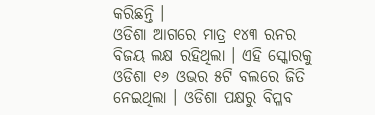କରିଛନ୍ତି ।
ଓଡିଶା ଆଗରେ ମାତ୍ର ୧୪୩ ରନର ବିଜୟ ଲକ୍ଷ ରହିଥିଲା । ଏହି ସ୍କୋରକୁ ଓଡିଶା ୧୬ ଓଭର ୫ଟି ବଲରେ ଜିତି ନେଇଥିଲା । ଓଡିଶା ପକ୍ଷରୁ ବିପ୍ଳବ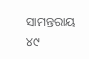ସାମନ୍ତରାୟ ୪୯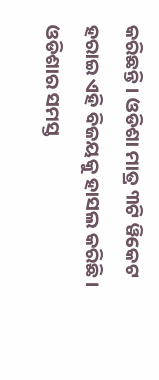କରିଛନ୍ତି । ଓଡିଶା ମାତ୍ର ୩ଟି ୱିକେଟ ହରାଇ ଏହି ବିଜୟକୁ ହାସଲ କରିଛି । ଓଡିଶାର ସମସ୍ତ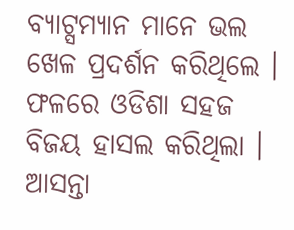ବ୍ୟାଟ୍ସମ୍ୟାନ ମାନେ ଭଲ ଖେଳ ପ୍ରଦର୍ଶନ କରିଥିଲେ । ଫଳରେ ଓଡିଶା ସହଜ ବିଜୟ ହାସଲ କରିଥିଲା । ଆସନ୍ତା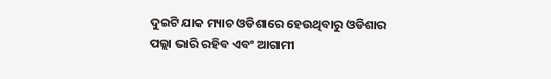ଦୁଇଟି ଯାକ ମ୍ୟାଚ ଓଡିଶାରେ ହେଉଥିବାରୁ ଓଡିଶାର ପଲ୍ଲା ଭାରି ରହିବ ଏବଂ ଆଗାମୀ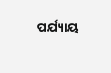ପର୍ଯ୍ୟାୟ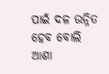ପାଇଁ ଦଳ ଉନ୍ନିତ ହେବ ବୋଲି ଆଶା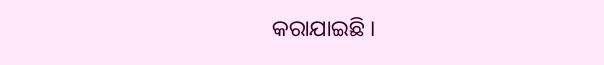କରାଯାଇଛି ।